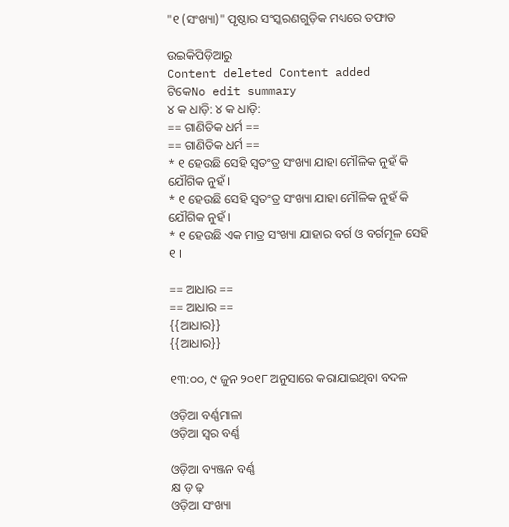"୧ (ସଂଖ୍ୟା)" ପୃଷ୍ଠାର ସଂସ୍କରଣ‌ଗୁଡ଼ିକ ମଧ୍ୟରେ ତଫାତ

ଉଇକିପିଡ଼ିଆ‌ରୁ
Content deleted Content added
ଟିକେNo edit summary
୪ କ ଧାଡ଼ି: ୪ କ ଧାଡ଼ି:
== ଗାଣିତିକ ଧର୍ମ ==
== ଗାଣିତିକ ଧର୍ମ ==
* ୧ ହେଉଛି ସେହି ସ୍ଵତଂତ୍ର ସଂଖ୍ୟା ଯାହା ମୌଳିକ ନୁହଁ କି ଯୌଗିକ ନୁହଁ ।
* ୧ ହେଉଛି ସେହି ସ୍ଵତଂତ୍ର ସଂଖ୍ୟା ଯାହା ମୌଳିକ ନୁହଁ କି ଯୌଗିକ ନୁହଁ ।
* ୧ ହେଉଛି ଏକ ମାତ୍ର ସଂଖ୍ୟା ଯାହାର ବର୍ଗ ଓ ବର୍ଗମୂଳ ସେହି ୧ ।

== ଆଧାର ==
== ଆଧାର ==
{{ଆଧାର}}
{{ଆଧାର}}

୧୩:୦୦, ୯ ଜୁନ ୨୦୧୮ ଅନୁସାରେ କରାଯାଇଥିବା ବଦଳ

ଓଡ଼ିଆ ବର୍ଣ୍ଣମାଳା
ଓଡ଼ିଆ ସ୍ଵର ବର୍ଣ୍ଣ

ଓଡ଼ିଆ ବ୍ୟଞ୍ଜନ ବର୍ଣ୍ଣ
କ୍ଷ ଡ଼ ଢ଼
ଓଡ଼ିଆ ସଂଖ୍ୟା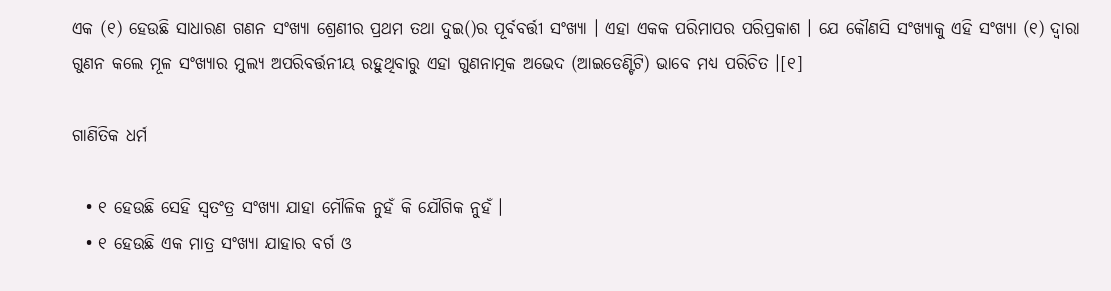ଏକ (୧) ହେଉଛି ସାଧାରଣ ଗଣନ ସଂଖ୍ୟା ଶ୍ରେଣୀର ପ୍ରଥମ ତଥା ଦୁଇ()ର ପୂର୍ବବର୍ତ୍ତୀ ସଂଖ୍ୟା । ଏହା ଏକକ ପରିମାପର ପରିପ୍ରକାଶ । ଯେ କୌଣସି ସଂଖ୍ୟାକୁ ଏହି ସଂଖ୍ୟା (୧) ଦ୍ୱାରା ଗୁଣନ କଲେ ମୂଳ ସଂଖ୍ୟାର ମୁଲ୍ୟ ଅପରିବର୍ତ୍ତନୀୟ ରହୁଥିବାରୁ ଏହା ଗୁଣନାତ୍ମକ ଅଭେଦ (ଆଇଡେଣ୍ଟିଟି) ଭାବେ ମଧ୍ୟ ପରିଚିତ ।[୧]

ଗାଣିତିକ ଧର୍ମ

  • ୧ ହେଉଛି ସେହି ସ୍ଵତଂତ୍ର ସଂଖ୍ୟା ଯାହା ମୌଳିକ ନୁହଁ କି ଯୌଗିକ ନୁହଁ ।
  • ୧ ହେଉଛି ଏକ ମାତ୍ର ସଂଖ୍ୟା ଯାହାର ବର୍ଗ ଓ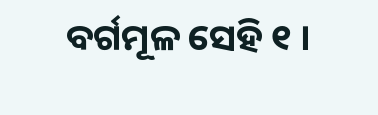ବର୍ଗମୂଳ ସେହି ୧ ।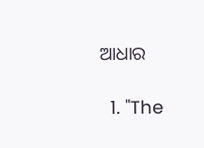ଆଧାର

  1. "The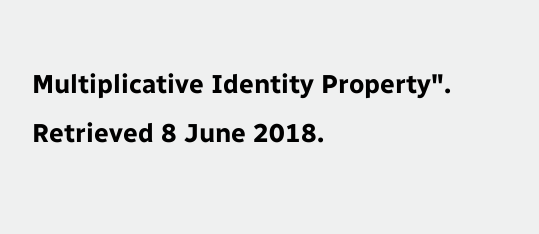Multiplicative Identity Property". Retrieved 8 June 2018.